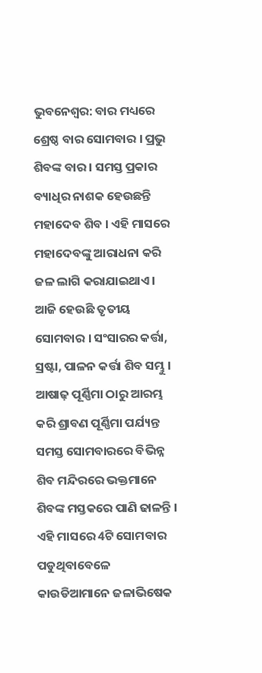ଭୁବନେଶ୍ବର: ବାର ମଧ୍ୟରେ ଶ୍ରେଷ୍ଠ ବାର ସୋମବାର । ପ୍ରଭୁ ଶିବଙ୍କ ବାର । ସମସ୍ତ ପ୍ରକାର ବ୍ୟାଧିର ନାଶକ ହେଉଛନ୍ତି ମହାଦେବ ଶିବ । ଏହି ମାସରେ ମହାଦେବଙ୍କୁ ଆରାଧନା କରି ଜଳ ଲାଗି କରାଯାଇଥାଏ । ଆଜି ହେଉଛି ତୃତୀୟ ସୋମବାର । ସଂସାରର କର୍ତ୍ତା, ସ୍ରଷ୍ଟା, ପାଳନ କର୍ତ୍ତା ଶିବ ସମ୍ଭୁ । ଆଷାଢ଼ ପୂର୍ଣ୍ଣିମା ଠାରୁ ଆରମ୍ଭ କରି ଶ୍ରାବଣ ପୂର୍ଣ୍ଣିମା ପର୍ଯ୍ୟନ୍ତ ସମସ୍ତ ସୋମବାରରେ ବିଭିନ୍ନ ଶିବ ମନ୍ଦିରରେ ଭକ୍ତମାନେ ଶିବଙ୍କ ମସ୍ତକରେ ପାଣି ଢାଳନ୍ତି । ଏହି ମାସରେ 4ଟି ସୋମବାର ପଡୁଥିବାବେଳେ କାଉଡିଆମାନେ ଜଳାଭିଷେକ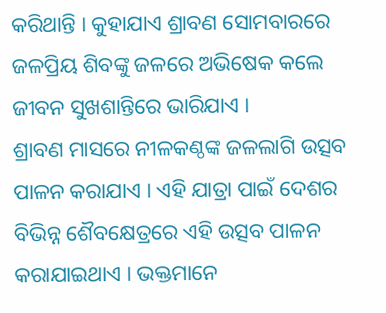କରିଥାନ୍ତି । କୁହାଯାଏ ଶ୍ରାବଣ ସୋମବାରରେ ଜଳପ୍ରିୟ ଶିବଙ୍କୁ ଜଳରେ ଅଭିଷେକ କଲେ ଜୀବନ ସୁଖଶାନ୍ତିରେ ଭାରିଯାଏ ।
ଶ୍ରାବଣ ମାସରେ ନୀଳକଣ୍ଠଙ୍କ ଜଳଲାଗି ଉତ୍ସବ ପାଳନ କରାଯାଏ । ଏହି ଯାତ୍ରା ପାଇଁ ଦେଶର ବିଭିନ୍ନ ଶୈବକ୍ଷେତ୍ରରେ ଏହି ଉତ୍ସବ ପାଳନ କରାଯାଇଥାଏ । ଭକ୍ତମାନେ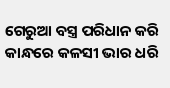ଗେରୁଆ ବସ୍ତ୍ର ପରିଧାନ କରି କାନ୍ଧରେ କଳସୀ ଭାର ଧରି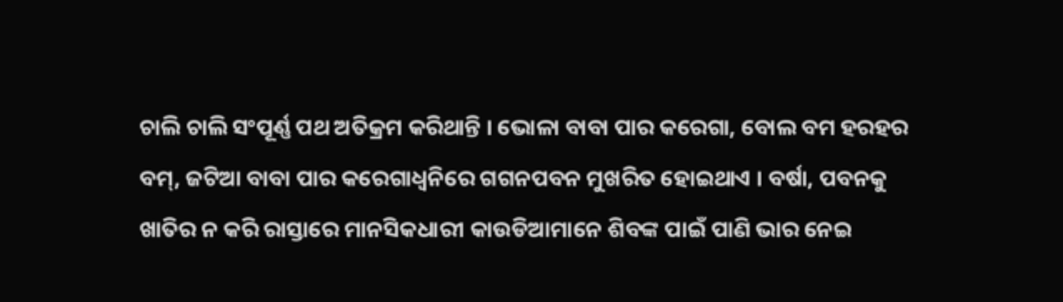ଚାଲି ଚାଲି ସଂପୂର୍ଣ୍ଣ ପଥ ଅତିକ୍ରମ କରିଥାନ୍ତି । ଭୋଳା ବାବା ପାର କରେଗା, ବୋଲ ବମ ହରହର ବମ୍, ଜଟିଆ ବାବା ପାର କରେଗାଧ୍ବନିରେ ଗଗନପବନ ମୁଖରିତ ହୋଇଥାଏ । ବର୍ଷା, ପବନକୁ ଖାତିର ନ କରି ରାସ୍ତାରେ ମାନସିକଧାରୀ କାଉଡିଆମାନେ ଶିବଙ୍କ ପାଇଁ ପାଣି ଭାର ନେଇ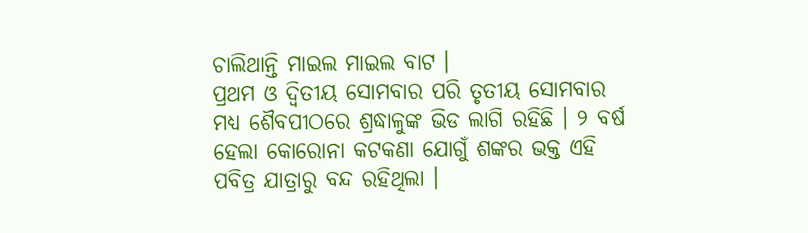ଚାଲିଥାନ୍ତି ମାଇଲ ମାଇଲ ବାଟ ।
ପ୍ରଥମ ଓ ଦ୍ବିତୀୟ ସୋମବାର ପରି ତୃତୀୟ ସୋମବାର ମଧ୍ୟ ଶୈବପୀଠରେ ଶ୍ରଦ୍ଧାଳୁଙ୍କ ଭିଡ ଲାଗି ରହିଛି । ୨ ବର୍ଷ ହେଲା କୋରୋନା କଟକଣା ଯୋଗୁଁ ଶଙ୍କର ଭକ୍ତ ଏହି ପବିତ୍ର ଯାତ୍ରାରୁ ବନ୍ଦ ରହିଥିଲା ।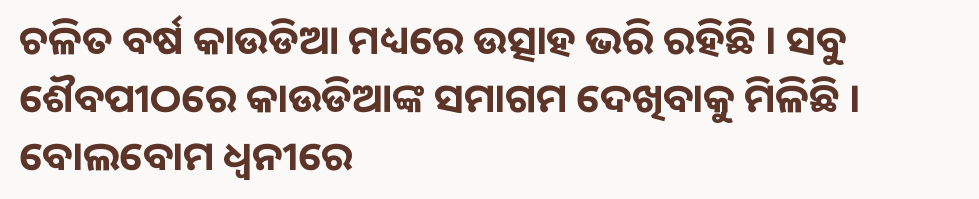ଚଳିତ ବର୍ଷ କାଉଡିଆ ମଧ୍ୟରେ ଉତ୍ସାହ ଭରି ରହିଛି । ସବୁ ଶୈବପୀଠରେ କାଉଡିଆଙ୍କ ସମାଗମ ଦେଖିବାକୁ ମିଳିଛି । ବୋଲବୋମ ଧ୍ବନୀରେ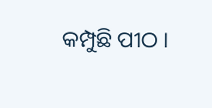କମ୍ପୁଛି ପୀଠ ।